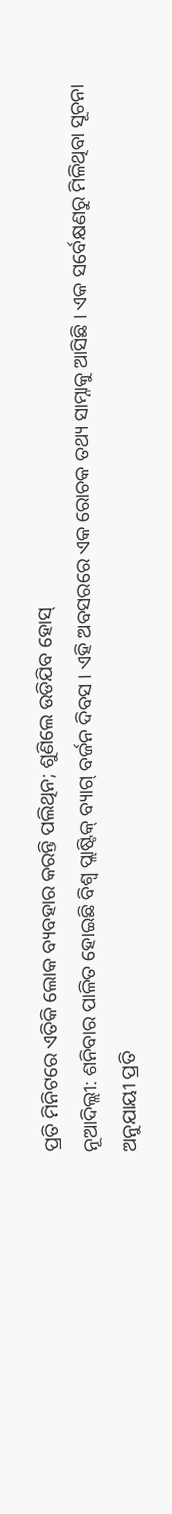ପ୍ରତି ମିନିଟରେ ଏତିକି ଲୋକ ବ୍ୟବହାର କରନ୍ତି ପଲିଥିନ; ଶୁଣିଲେ ଉଡିଯିବ ହୋସ୍
ନୂଆଦିଲ୍ଲୀ: ଶନିବାର ପାଳିତ ହୋଇଛି ବିଶ୍ୱ ପ୍ଲାଷ୍ଟିକ୍ ବ୍ୟାଗ୍ ବର୍ଜନ ଦିବସ । ଏହି ଅବସରରେ ଏକ ରୋଚକ ତଥ୍ୟ ସାମ୍ନାକୁ ଆସିଛି । ଏକ ସର୍ବେକ୍ଷଣରୁ ମିଳିଥିବା ସୂଚନା ଅନୁଯାୟୀ ପ୍ରତି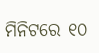ମିନିଟରେ ୧୦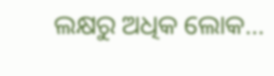ଲକ୍ଷରୁ ଅଧିକ ଲୋକ…